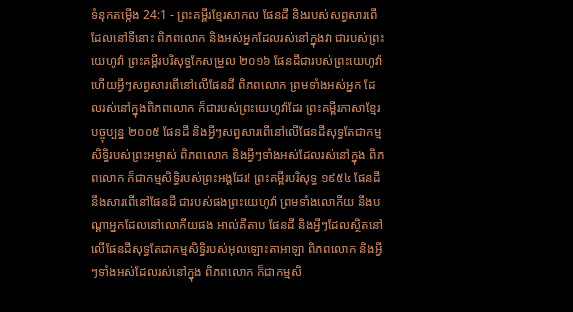ទំនុកតម្កើង 24:1 - ព្រះគម្ពីរខ្មែរសាកល ផែនដី និងរបស់សព្វសារពើដែលនៅទីនោះ ពិភពលោក និងអស់អ្នកដែលរស់នៅក្នុងវា ជារបស់ព្រះយេហូវ៉ា ព្រះគម្ពីរបរិសុទ្ធកែសម្រួល ២០១៦ ផែនដីជារបស់ព្រះយេហូវ៉ា ហើយអ្វីៗសព្វសារពើនៅលើផែនដី ពិភពលោក ព្រមទាំងអស់អ្នក ដែលរស់នៅក្នុងពិភពលោក ក៏ជារបស់ព្រះយេហូវ៉ាដែរ ព្រះគម្ពីរភាសាខ្មែរបច្ចុប្បន្ន ២០០៥ ផែនដី និងអ្វីៗសព្វសារពើនៅលើផែនដីសុទ្ធតែជាកម្មសិទ្ធិរបស់ព្រះអម្ចាស់ ពិភពលោក និងអ្វីៗទាំងអស់ដែលរស់នៅក្នុង ពិភពលោក ក៏ជាកម្មសិទ្ធិរបស់ព្រះអង្គដែរ! ព្រះគម្ពីរបរិសុទ្ធ ១៩៥៤ ផែនដី នឹងសារពើនៅផែនដី ជារបស់ផងព្រះយេហូវ៉ា ព្រមទាំងលោកីយ នឹងបណ្តាអ្នកដែលនៅលោកីយផង អាល់គីតាប ផែនដី និងអ្វីៗដែលស្ថិតនៅលើផែនដីសុទ្ធតែជាកម្មសិទ្ធិរបស់អុលឡោះតាអាឡា ពិភពលោក និងអ្វីៗទាំងអស់ដែលរស់នៅក្នុង ពិភពលោក ក៏ជាកម្មសិ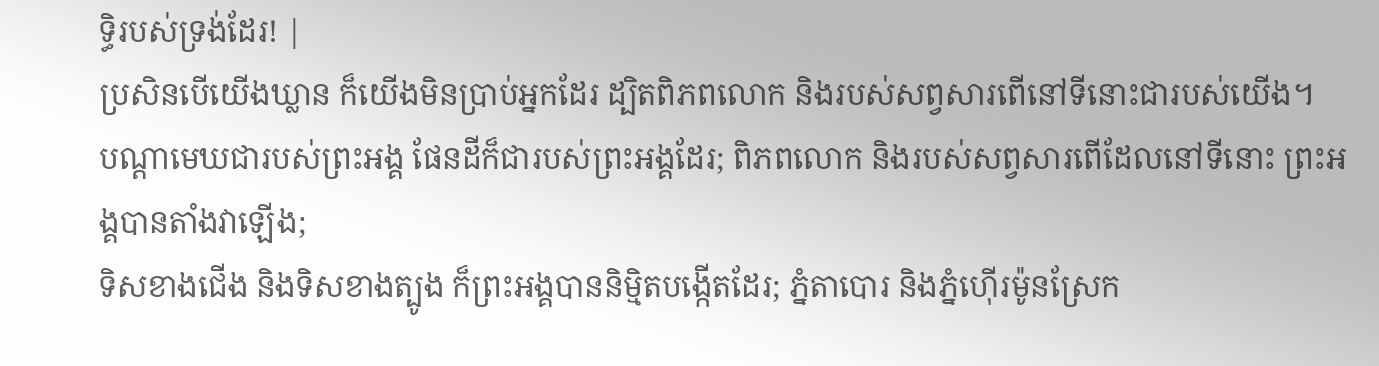ទ្ធិរបស់ទ្រង់ដែរ! |
ប្រសិនបើយើងឃ្លាន ក៏យើងមិនប្រាប់អ្នកដែរ ដ្បិតពិភពលោក និងរបស់សព្វសារពើនៅទីនោះជារបស់យើង។
បណ្ដាមេឃជារបស់ព្រះអង្គ ផែនដីក៏ជារបស់ព្រះអង្គដែរ; ពិភពលោក និងរបស់សព្វសារពើដែលនៅទីនោះ ព្រះអង្គបានតាំងវាឡើង;
ទិសខាងជើង និងទិសខាងត្បូង ក៏ព្រះអង្គបាននិម្មិតបង្កើតដែរ; ភ្នំតាបោរ និងភ្នំហ៊ើរម៉ូនស្រែក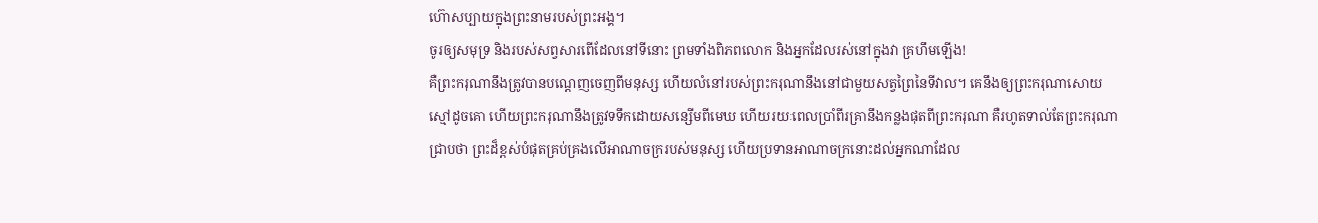ហ៊ោសប្បាយក្នុងព្រះនាមរបស់ព្រះអង្គ។
ចូរឲ្យសមុទ្រ និងរបស់សព្វសារពើដែលនៅទីនោះ ព្រមទាំងពិភពលោក និងអ្នកដែលរស់នៅក្នុងវា គ្រហឹមឡើង!
គឺព្រះករុណានឹងត្រូវបានបណ្ដេញចេញពីមនុស្ស ហើយលំនៅរបស់ព្រះករុណានឹងនៅជាមួយសត្វព្រៃនៃទីវាល។ គេនឹងឲ្យព្រះករុណាសោយស្មៅដូចគោ ហើយព្រះករុណានឹងត្រូវទទឹកដោយសន្សើមពីមេឃ ហើយរយៈពេលប្រាំពីរគ្រានឹងកន្លងផុតពីព្រះករុណា គឺរហូតទាល់តែព្រះករុណាជ្រាបថា ព្រះដ៏ខ្ពស់បំផុតគ្រប់គ្រងលើអាណាចក្ររបស់មនុស្ស ហើយប្រទានអាណាចក្រនោះដល់អ្នកណាដែល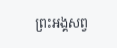ព្រះអង្គសព្វ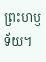ព្រះហឫទ័យ។